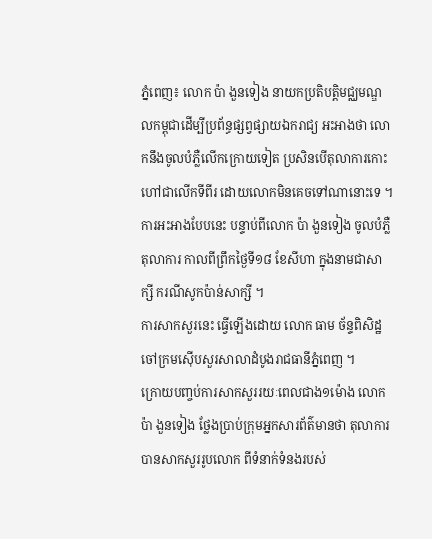ភ្នំពេញ៖ លោក ប៉ា ងួនទៀង នាយកប្រតិបត្តិមជ្ឈមណ្ឌលកម្ពុជាដើម្បីប្រព័ន្ធផ្សព្វផ្សាយឯករាជ្យ អះអាងថា លោកនឹងចូលបំភ្លឺលើកក្រោយទៀត ប្រសិនបើតុលាការកោះហៅជាលើកទីពីរ ដោយលោកមិនគេចទៅណានោះទេ ។
ការអះអាងបែបនេះ បន្ទាប់ពីលោក ប៉ា ងួនទៀង ចូលបំភ្លឺតុលាការ កាលពីព្រឹកថ្ងៃទី១៨ ខែសីហា ក្នុងនាមជាសាក្សី ករណីសូកប៉ាន់សាក្សី ។
ការសាកសួរនេះ ធ្វើឡើងដោយ លោក ធាម ច័ន្ទពិសិដ្ឋ ចៅក្រមស៊ើបសួរសាលាដំបូងរាជធានីភ្នំពេញ ។
ក្រោយបញ្ចប់ការសាកសួររយៈពេលជាង១ម៉ោង លោក ប៉ា ងួនទៀង ថ្លែងប្រាប់ក្រុមអ្នកសារព័ត៌មានថា តុលាការបានសាកសួររូបលោក ពីទំនាក់ទំនងរបស់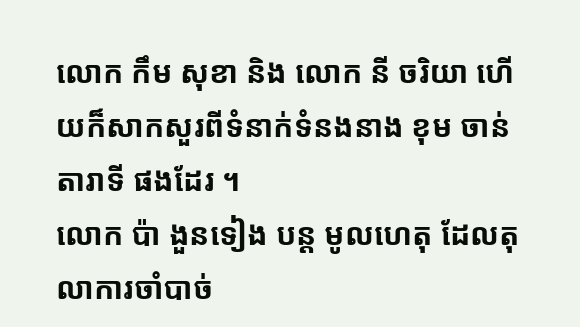លោក កឹម សុខា និង លោក នី ចរិយា ហើយក៏សាកសួរពីទំនាក់ទំនងនាង ខុម ចាន់តារាទី ផងដែរ ។
លោក ប៉ា ងួនទៀង បន្ត មូលហេតុ ដែលតុលាការចាំបាច់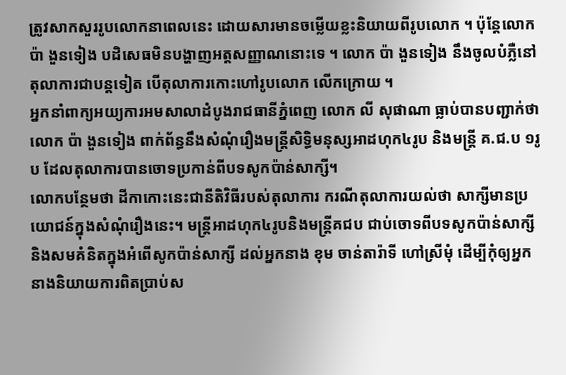ត្រូវសាកសួររូបលោកនាពេលនេះ ដោយសារមានចម្លើយខ្លះនិយាយពីរូបលោក ។ ប៉ុន្តែលោក ប៉ា ងួនទៀង បដិសេធមិនបង្ហាញអត្តសញ្ញាណនោះទេ ។ លោក ប៉ា ងួនទៀង នឹងចូលបំភ្លឺនៅតុលាការជាបន្តទៀត បើតុលាការកោះហៅរូបលោក លើកក្រោយ ។
អ្នកនាំពាក្យអយ្យការអមសាលាដំបូងរាជធានីភ្នំពេញ លោក លី សុផាណា ធ្លាប់បានបញ្ជាក់ថា លោក ប៉ា ងួនទៀង ពាក់ព័ន្ធនឹងសំណុំរឿងមន្ត្រីសិទ្ធិមនុស្សអាដហុក៤រូប និងមន្ត្រី គ.ជ.ប ១រូប ដែលតុលាការបានចោទប្រកាន់ពីបទសូកប៉ាន់សាក្សី។
លោកបន្ថែមថា ដីកាកោះនេះជានីតិវិធីរបស់តុលាការ ករណីតុលាការយល់ថា សាក្សីមានប្រយោជន៍ក្នុងសំណុំរឿងនេះ។ មន្ត្រីអាដហុក៤រូបនិងមន្ត្រីគជប ជាប់ចោទពីបទសូកប៉ាន់សាក្សីនិងសមគំនិតក្នុងអំពើសូកប៉ាន់សាក្សី ដល់អ្នកនាង ខុម ចាន់តារ៉ាទី ហៅស្រីមុំ ដើម្បីកុំឲ្យអ្នកនាងនិយាយការពិតប្រាប់ស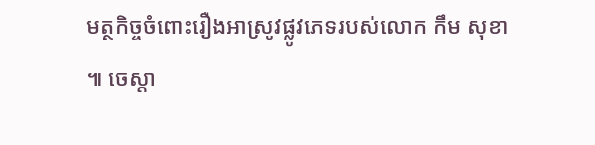មត្ថកិច្ចចំពោះរឿងអាស្រូវផ្លូវភេទរបស់លោក កឹម សុខា ៕ ចេស្តា